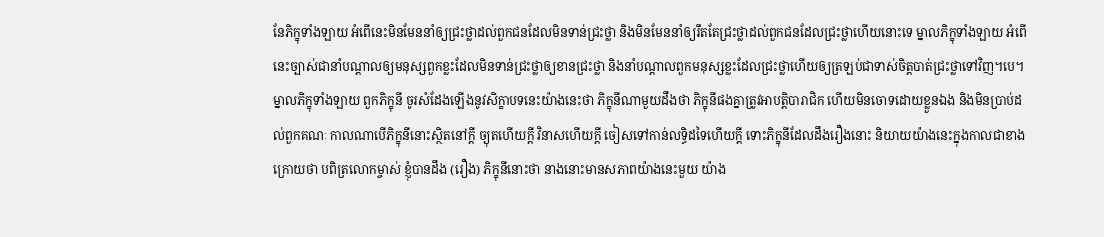នែភិក្ខុទាំងឡាយ អំពើនេះមិនមែននាំឲ្យជ្រះថ្លាដល់ពួកជនដែលមិនទាន់ជ្រះថ្លា និងមិនមែននាំឲ្យរឹតតែជ្រះថ្លាដល់ពួកជនដែលជ្រះថ្លាហើយនោះទេ ម្នាលភិក្ខុទាំងឡាយ អំពើនេះច្បាស់ជានាំបណ្តាលឲ្យមនុស្សពួកខ្លះដែលមិនទាន់ជ្រះថ្លាឲ្យខានជ្រះថ្លា និងនាំបណ្តាលពួកមនុស្សខ្លះដែលជ្រះថ្លាហើយឲ្យត្រឡប់ជាទាស់ចិត្តបាត់ជ្រះថ្លាទៅវិញ។បេ។ ម្នាលភិក្ខុទាំងឡាយ ពួកភិក្ខុនី ចូរសំដែងឡើងនូវសិក្ខាបទនេះយ៉ាងនេះថា ភិក្ខុនីណាមួយដឹងថា ភិក្ខុនីផងគ្នាត្រូវអាបត្តិបារាជិក ហើយមិនចោទដោយខ្លួនឯង និងមិនប្រាប់ដល់ពួកគណៈ កាលណាបើភិក្ខុនីនោះស្ថិតនៅក្តី ច្យុតហើយក្តី វិនាសហើយក្តី ចៀសទៅកាន់លទ្ធិដទៃហើយក្តី ទោះភិក្ខុនីដែលដឹងរឿងនោះ និយាយយ៉ាងនេះក្នុងកាលជាខាងក្រោយថា បពិត្រលោកម្ចាស់ ខ្ញុំបានដឹង (រឿង) ភិក្ខុនីនោះថា នាងនោះមានសភាពយ៉ាងនេះមួយ យ៉ាង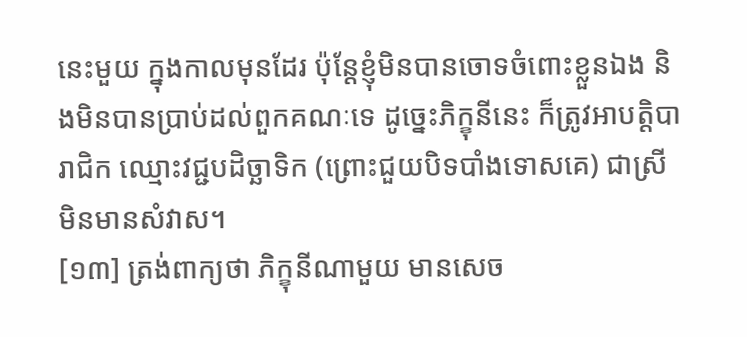នេះមួយ ក្នុងកាលមុនដែរ ប៉ុន្តែខ្ញុំមិនបានចោទចំពោះខ្លួនឯង និងមិនបានប្រាប់ដល់ពួកគណៈទេ ដូច្នេះភិក្ខុនីនេះ ក៏ត្រូវអាបត្តិបារាជិក ឈ្មោះវជ្ជបដិច្ឆាទិក (ព្រោះជួយបិទបាំងទោសគេ) ជាស្រីមិនមានសំវាស។
[១៣] ត្រង់ពាក្យថា ភិក្ខុនីណាមួយ មានសេច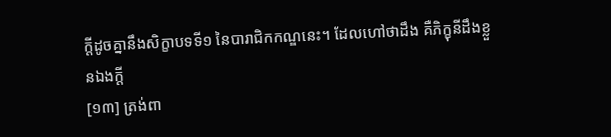ក្តីដូចគ្នានឹងសិក្ខាបទទី១ នៃបារាជិកកណ្ឌនេះ។ ដែលហៅថាដឹង គឺភិក្ខុនីដឹងខ្លួនឯងក្តី
[១៣] ត្រង់ពា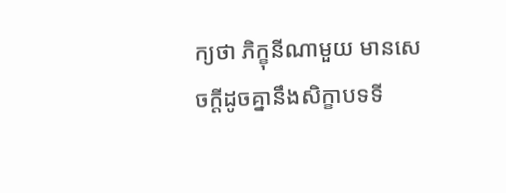ក្យថា ភិក្ខុនីណាមួយ មានសេចក្តីដូចគ្នានឹងសិក្ខាបទទី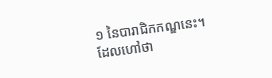១ នៃបារាជិកកណ្ឌនេះ។ ដែលហៅថា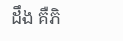ដឹង គឺភិ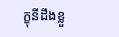ក្ខុនីដឹងខ្លួ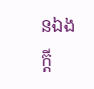នឯងក្តី